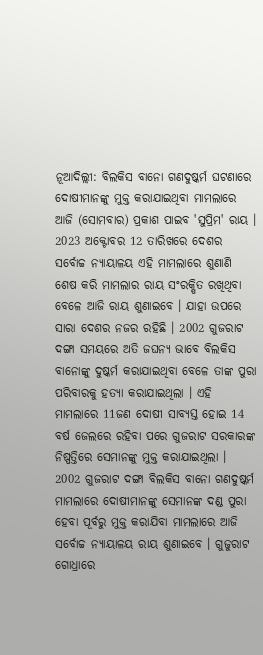ନୂଆଦିଲ୍ଲୀ: ବିଲକିସ ବାନୋ ଗଣଦୁଷ୍କର୍ମ ଘଟଣାରେ ଦୋଷୀମାନଙ୍କୁ ମୁକ୍ତ କରାଯାଇଥିବା ମାମଲାରେ ଆଜି (ସୋମବାର) ପ୍ରକାଶ ପାଇବ 'ସୁପ୍ରିମ' ରାୟ । 2023 ଅକ୍ଟୋବର 12 ତାରିଖରେ ଦେଶର ସର୍ବୋଚ୍ଚ ନ୍ୟାୟାଳୟ ଏହି ମାମଲାରେ ଶୁଣାଣି ଶେଷ କରି ମାମଲାର ରାୟ ସଂରକ୍ଷିତ ରଖିଥିବା ବେଳେ ଆଜି ରାୟ ଶୁଣାଇବେ । ଯାହା ଉପରେ ସାରା ଦେଶର ନଜର ରହିଛି । 2002 ଗୁଜରାଟ ଦଙ୍ଗା ସମୟରେ ଅତି ଜଘନ୍ୟ ଭାବେ ବିଲକିସ ବାନୋଙ୍କୁ ଦୁଷ୍କର୍ମ କରାଯାଇଥିବା ବେଳେ ତାଙ୍କ ପୁରା ପରିବାରକୁ ହତ୍ୟା କରାଯାଇଥିଲା । ଏହି ମାମଲାରେ 11ଜଣ ଦୋଷୀ ସାବ୍ୟସ୍ତ ହୋଇ 14 ବର୍ଷ ଜେଲରେ ରହିବା ପରେ ଗୁଜରାଟ ସରକାରଙ୍କ ନିଷ୍ପତ୍ତିରେ ସେମାନଙ୍କୁ ମୁକ୍ତ କରାଯାଇଥିଲା ।
2002 ଗୁଜରାଟ ଦଙ୍ଗା ବିଲକିସ ବାନୋ ଗଣଦୁଷ୍କର୍ମ ମାମଲାରେ ଦୋଷୀମାନଙ୍କୁ ସେମାନଙ୍କ ଦଣ୍ଡ ପୁରା ହେବା ପୂର୍ବରୁ ମୁକ୍ତ କରାଯିବା ମାମଲାରେ ଆଜି ସର୍ବୋଚ୍ଚ ନ୍ୟାୟାଳୟ ରାୟ ଶୁଣାଇବେ । ଗୁଜୁରାଟ ଗୋଧ୍ରାରେ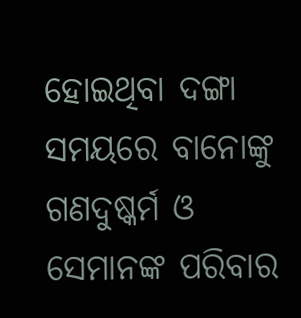ହୋଇଥିବା ଦଙ୍ଗା ସମୟରେ ବାନୋଙ୍କୁ ଗଣଦୁଷ୍କର୍ମ ଓ ସେମାନଙ୍କ ପରିବାର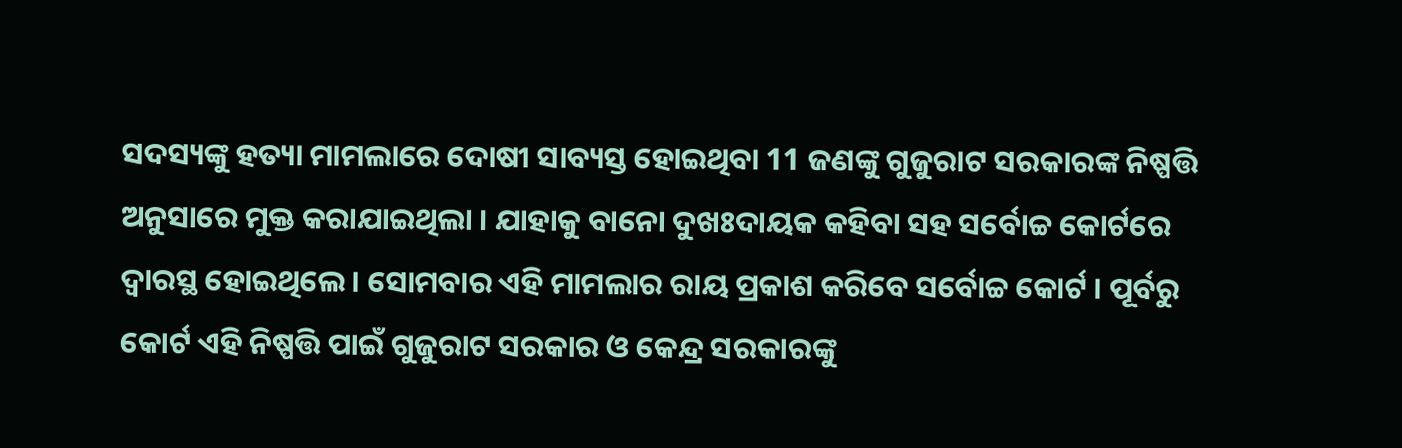ସଦସ୍ୟଙ୍କୁ ହତ୍ୟା ମାମଲାରେ ଦୋଷୀ ସାବ୍ୟସ୍ତ ହୋଇଥିବା 11 ଜଣଙ୍କୁ ଗୁଜୁରାଟ ସରକାରଙ୍କ ନିଷ୍ପତ୍ତି ଅନୁସାରେ ମୁକ୍ତ କରାଯାଇଥିଲା । ଯାହାକୁ ବାନୋ ଦୁଖଃଦାୟକ କହିବା ସହ ସର୍ବୋଚ୍ଚ କୋର୍ଟରେ ଦ୍ବାରସ୍ଥ ହୋଇଥିଲେ । ସୋମବାର ଏହି ମାମଲାର ରାୟ ପ୍ରକାଶ କରିବେ ସର୍ବୋଚ୍ଚ କୋର୍ଟ । ପୂର୍ବରୁ କୋର୍ଟ ଏହି ନିଷ୍ପତ୍ତି ପାଇଁ ଗୁଜୁରାଟ ସରକାର ଓ କେନ୍ଦ୍ର ସରକାରଙ୍କୁ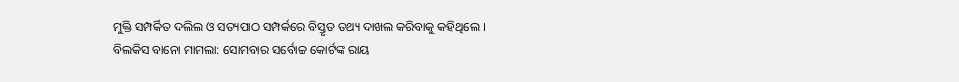ମୁକ୍ତି ସମ୍ପର୍କିତ ଦଲିଲ ଓ ସତ୍ୟପାଠ ସମ୍ପର୍କରେ ବିସ୍ତୃତ ତଥ୍ୟ ଦାଖଲ କରିବାକୁ କହିଥିଲେ ।
ବିଲକିସ ବାନୋ ମାମଲା: ସୋମବାର ସର୍ବୋଚ୍ଚ କୋର୍ଟଙ୍କ ରାୟ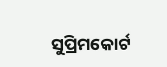ସୁପ୍ରିମକୋର୍ଟ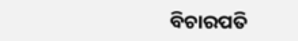ବିଚାରପତି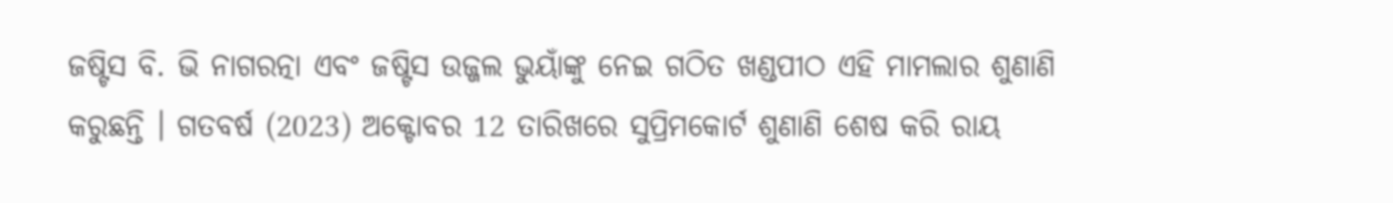ଜଷ୍ଟିସ ବି. ଭି ନାଗରତ୍ନା ଏବଂ ଜଷ୍ଟିସ ଉଜ୍ଜଲ ଭୁୟାଁଙ୍କୁ ନେଇ ଗଠିତ ଖଣ୍ଡପୀଠ ଏହି ମାମଲାର ଶୁଣାଣି କରୁଛନ୍ତି । ଗତବର୍ଷ (2023) ଅକ୍ଟୋବର 12 ତାରିଖରେ ସୁପ୍ରିମକୋର୍ଟ ଶୁଣାଣି ଶେଷ କରି ରାୟ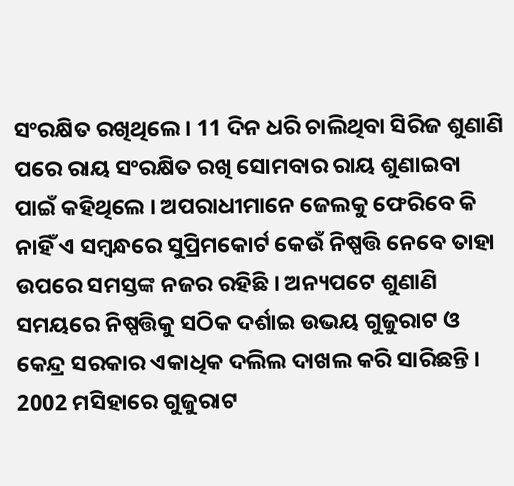ସଂରକ୍ଷିତ ରଖିଥିଲେ । 11 ଦିନ ଧରି ଚାଲିଥିବା ସିରିଜ ଶୁଣାଣି ପରେ ରାୟ ସଂରକ୍ଷିତ ରଖି ସୋମବାର ରାୟ ଶୁଣାଇବା ପାଇଁ କହିଥିଲେ । ଅପରାଧୀମାନେ ଜେଲକୁ ଫେରିବେ କି ନାହିଁ ଏ ସମ୍ବନ୍ଧରେ ସୁପ୍ରିମକୋର୍ଟ କେଉଁ ନିଷ୍ପତ୍ତି ନେବେ ତାହା ଉପରେ ସମସ୍ତଙ୍କ ନଜର ରହିଛି । ଅନ୍ୟପଟେ ଶୁଣାଣି ସମୟରେ ନିଷ୍ପତ୍ତିକୁ ସଠିକ ଦର୍ଶାଇ ଉଭୟ ଗୁଜୁରାଟ ଓ କେନ୍ଦ୍ର ସରକାର ଏକାଧିକ ଦଲିଲ ଦାଖଲ କରି ସାରିଛନ୍ତି ।
2002 ମସିହାରେ ଗୁଜୁରାଟ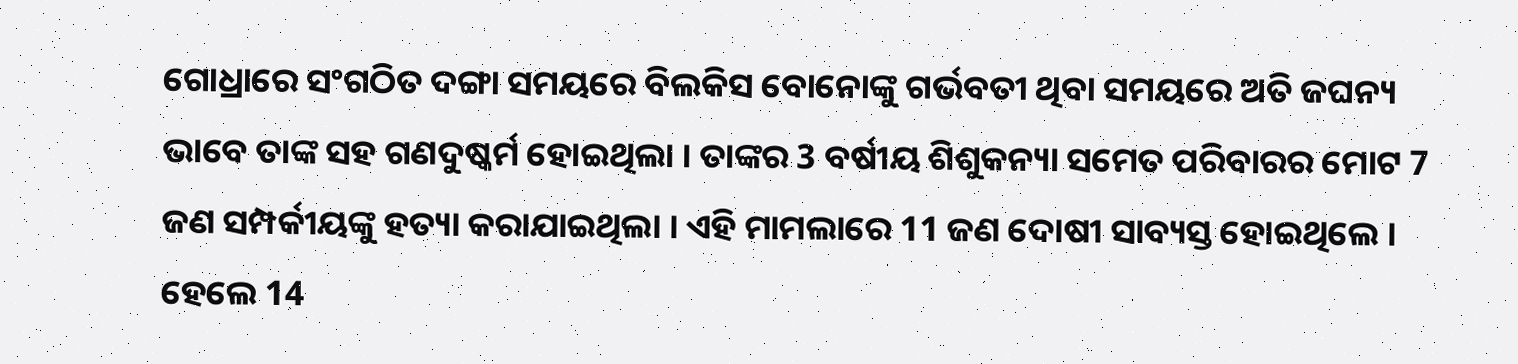ଗୋଧ୍ରାରେ ସଂଗଠିତ ଦଙ୍ଗା ସମୟରେ ବିଲକିସ ବୋନୋଙ୍କୁ ଗର୍ଭବତୀ ଥିବା ସମୟରେ ଅତି ଜଘନ୍ୟ ଭାବେ ତାଙ୍କ ସହ ଗଣଦୁଷ୍କର୍ମ ହୋଇଥିଲା । ତାଙ୍କର 3 ବର୍ଷୀୟ ଶିଶୁକନ୍ୟା ସମେତ ପରିବାରର ମୋଟ 7 ଜଣ ସମ୍ପର୍କୀୟଙ୍କୁ ହତ୍ୟା କରାଯାଇଥିଲା । ଏହି ମାମଲାରେ 11 ଜଣ ଦୋଷୀ ସାବ୍ୟସ୍ତ ହୋଇଥିଲେ । ହେଲେ 14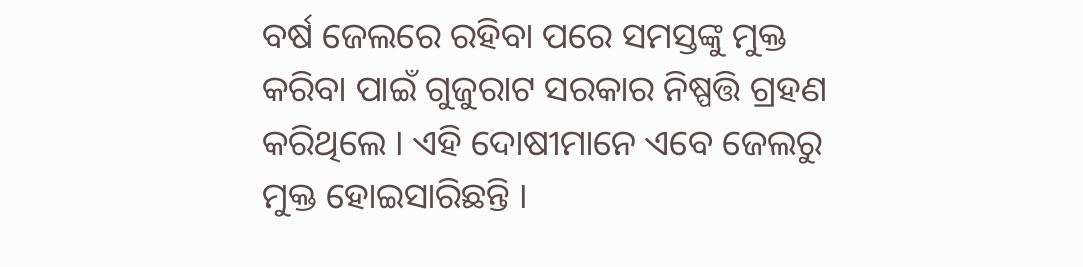ବର୍ଷ ଜେଲରେ ରହିବା ପରେ ସମସ୍ତଙ୍କୁ ମୁକ୍ତ କରିବା ପାଇଁ ଗୁଜୁରାଟ ସରକାର ନିଷ୍ପତ୍ତି ଗ୍ରହଣ କରିଥିଲେ । ଏହି ଦୋଷୀମାନେ ଏବେ ଜେଲରୁ ମୁକ୍ତ ହୋଇସାରିଛନ୍ତି ।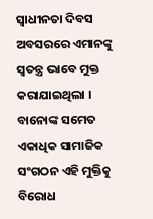ସ୍ୱାଧୀନତା ଦିବସ ଅବସରରେ ଏମାନଙ୍କୁ ସ୍ୱତନ୍ତ୍ର ଭାବେ ମୁକ୍ତ କରାଯାଇଥିଲା ।
ବାନୋଙ୍କ ସମେତ ଏକାଧିକ ସାମାଜିକ ସଂଗଠନ ଏହି ମୁକ୍ତିକୁ ବିରୋଧ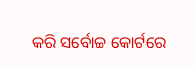କରି ସର୍ବୋଚ୍ଚ କୋର୍ଟରେ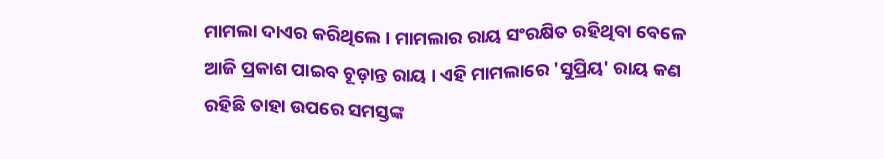ମାମଲା ଦାଏର କରିଥିଲେ । ମାମଲାର ରାୟ ସଂରକ୍ଷିତ ରହିଥିବା ବେଳେ ଆଜି ପ୍ରକାଶ ପାଇବ ଚୂଡ଼ାନ୍ତ ରାୟ । ଏହି ମାମଲାରେ 'ସୁପ୍ରିୟ' ରାୟ କଣ ରହିଛି ତାହା ଉପରେ ସମସ୍ତଙ୍କ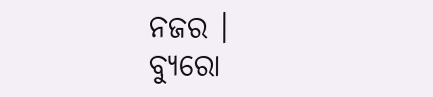ନଜର ।
ବ୍ୟୁରୋ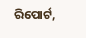ରିପୋର୍ଟ,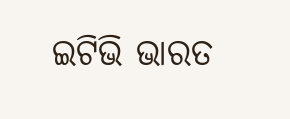ଇଟିଭି ଭାରତ